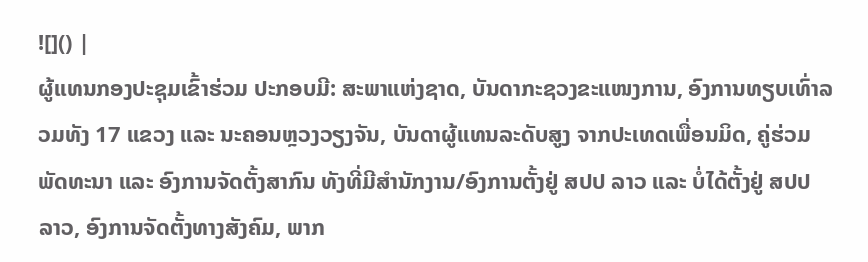![]() |
ຜູ້ແທນກອງປະຊຸມເຂົ້າຮ່ວມ ປະກອບມີ: ສະພາແຫ່ງຊາດ, ບັນດາກະຊວງຂະແໜງການ, ອົງການທຽບເທົ່າລວມທັງ 17 ແຂວງ ແລະ ນະຄອນຫຼວງວຽງຈັນ, ບັນດາຜູ້ແທນລະດັບສູງ ຈາກປະເທດເພື່ອນມິດ, ຄູ່ຮ່ວມພັດທະນາ ແລະ ອົງການຈັດຕັ້ງສາກົນ ທັງທີ່ມີສໍານັກງານ/ອົງການຕັ້ງຢູ່ ສປປ ລາວ ແລະ ບໍ່ໄດ້ຕັ້ງຢູ່ ສປປ ລາວ, ອົງການຈັດຕັ້ງທາງສັງຄົມ, ພາກ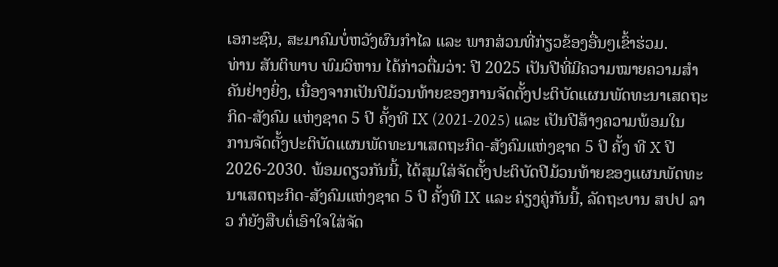ເອກະຊົນ, ສະມາຄົມບໍ່ຫວັງຜົນກຳໄລ ແລະ ພາກສ່ວນທີ່ກ່ຽວຂ້ອງອື່ນໆເຂົ້າຮ່ວມ.
ທ່ານ ສັນຕິພາບ ພົມວິຫານ ໄດ້ກ່າວຕື່ມວ່າ: ປີ 2025 ເປັນປີທີ່ມີຄວາມໝາຍຄວາມສໍາຄັນຢ່າງຍິ່ງ, ເນື່ອງຈາກເປັນປີມ້ວນທ້າຍຂອງການຈັດຕັ້ງປະຕິບັດແຜນພັດທະນາເສດຖະກິດ-ສັງຄົມ ແຫ່ງຊາດ 5 ປີ ຄັ້ງທີ IX (2021-2025) ແລະ ເປັນປີສ້າງຄວາມພ້ອມໃນການຈັດຕັ້ງປະຕິບັດແຜນພັດທະນາເສດຖະກິດ-ສັງຄົມແຫ່ງຊາດ 5 ປີ ຄັ້ງ ທີ X ປີ 2026-2030. ພ້ອມດຽວກັນນີ້, ໄດ້ສຸມໃສ່ຈັດຕັ້ງປະຕິບັດປີມ້ວນທ້າຍຂອງແຜນພັດທະນາເສດຖະກິດ-ສັງຄົມແຫ່ງຊາດ 5 ປີ ຄັ້ງທີ IX ແລະ ຄ່ຽງຄູ່ກັນນີ້, ລັດຖະບານ ສປປ ລາວ ກໍຍັງສືບຕໍ່ເອົາໃຈໃສ່ຈັດ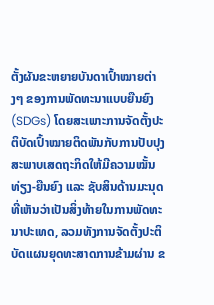ຕັ້ງຜັນຂະຫຍາຍບັນດາເປົ້າໝາຍຕ່າງໆ ຂອງການພັດທະນາແບບຍືນຍົງ (SDGs) ໂດຍສະເພາະການຈັດຕັ້ງປະຕິບັດເປົ້າໝາຍຕິດພັນກັບການປັບປຸງສະພາບເສດຖະກິດໃຫ້ມີຄວາມໝັ້ນທ່ຽງ-ຍືນຍົງ ແລະ ຊັບສິນດ້ານມະນຸດທີ່ເຫັນວ່າເປັນສິ່ງທ້າຍໃນການພັດທະນາປະເທດ, ລວມທັງການຈັດຕັ້ງປະຕິບັດແຜນຍຸດທະສາດການຂ້າມຜ່ານ ຂ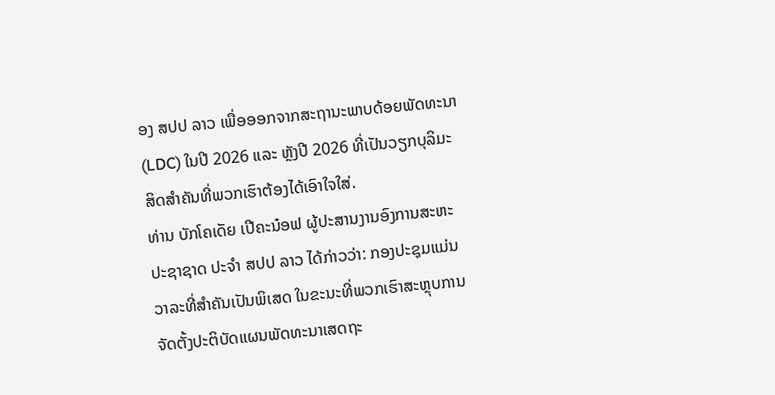ອງ ສປປ ລາວ ເພື່ອອອກຈາກສະຖານະພາບດ້ອຍພັດທະນາ (LDC) ໃນປີ 2026 ແລະ ຫຼັງປີ 2026 ທີ່ເປັນວຽກບຸລິມະສິດສໍາຄັນທີ່ພວກເຮົາຕ້ອງໄດ້ເອົາໃຈໃສ່.
ທ່ານ ບັກໂຄເດັຍ ເປີຄະນ໋ອຟ ຜູ້ປະສານງານອົງການສະຫະປະຊາຊາດ ປະຈຳ ສປປ ລາວ ໄດ້ກ່າວວ່າ: ກອງປະຊຸມແມ່ນວາລະທີ່ສໍາຄັນເປັນພິເສດ ໃນຂະນະທີ່ພວກເຮົາສະຫຼຸບການຈັດຕັ້ງປະຕິບັດແຜນພັດທະນາເສດຖະ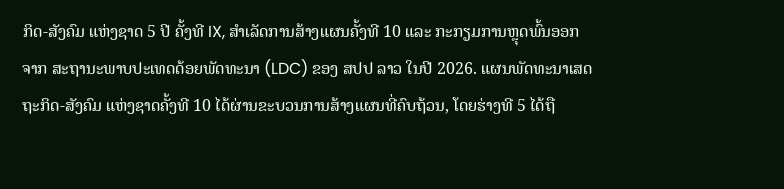ກິດ-ສັງຄົມ ແຫ່ງຊາດ 5 ປີ ຄັ້ງທີ IX, ສຳເລັດການສ້າງແຜນຄັ້ງທີ 10 ແລະ ກະກຽມການຫຼຸດພົ້ນອອກຈາກ ສະຖານະພາບປະເທດດ້ອຍພັດທະນາ (LDC) ຂອງ ສປປ ລາວ ໃນປີ 2026. ແຜນພັດທະນາເສດຖະກິດ-ສັງຄົມ ແຫ່ງຊາດຄັ້ງທີ 10 ໄດ້ຜ່ານຂະບວນການສ້າງແຜນທີ່ຄົບຖ້ວນ, ໂດຍຮ່າງທີ 5 ໄດ້ຖື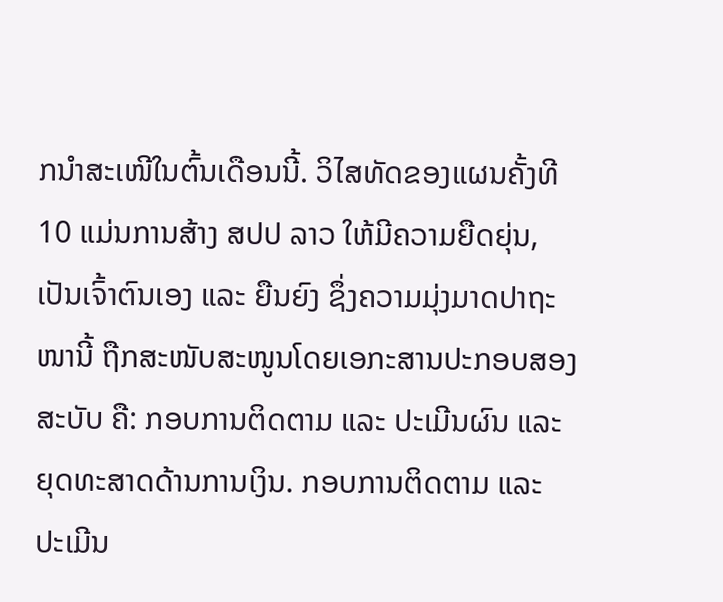ກນໍາສະເໜີໃນຕົ້ນເດືອນນີ້. ວິໄສທັດຂອງແຜນຄັ້ງທີ 10 ແມ່ນການສ້າງ ສປປ ລາວ ໃຫ້ມີຄວາມຍືດຍຸ່ນ, ເປັນເຈົ້າຕົນເອງ ແລະ ຍືນຍົງ ຊຶ່ງຄວາມມຸ່ງມາດປາຖະໜານີ້ ຖືກສະໜັບສະໜູນໂດຍເອກະສານປະກອບສອງສະບັບ ຄື: ກອບການຕິດຕາມ ແລະ ປະເມີນຜົນ ແລະ ຍຸດທະສາດດ້ານການເງິນ. ກອບການຕິດຕາມ ແລະ ປະເມີນ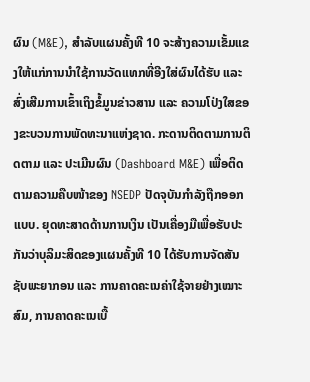ຜົນ (M&E), ສໍາລັບແຜນຄັ້ງທີ 10 ຈະສ້າງຄວາມເຂັ້ມແຂງໃຫ້ແກ່ການນໍາໃຊ້ການວັດແທກທີ່ອີງໃສ່ຜົນໄດ້ຮັບ ແລະ ສົ່ງເສີມການເຂົ້າເຖິງຂໍ້ມູນຂ່າວສານ ແລະ ຄວາມໂປ່ງໃສຂອງຂະບວນການພັດທະນາແຫ່ງຊາດ. ກະດານຕິດຕາມການຕິດຕາມ ແລະ ປະເມີນຜົນ (Dashboard M&E) ເພື່ອຕິດຕາມຄວາມຄືບໜ້າຂອງ NSEDP ປັດຈຸບັນກໍາລັງຖືກອອກແບບ. ຍຸດທະສາດດ້ານການເງິນ ເປັນເຄື່ອງມືເພື່ອຮັບປະກັນວ່າບຸລິມະສິດຂອງແຜນຄັ້ງທີ 10 ໄດ້ຮັບການຈັດສັນຊັບພະຍາກອນ ແລະ ການຄາດຄະເນຄ່າໃຊ້ຈາຍຢ່າງເໝາະສົມ, ການຄາດຄະເນເບື້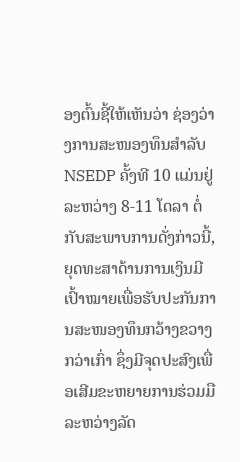ອງຕົ້ນຊີ້ໃຫ້ເຫັນວ່າ ຊ່ອງວ່າງການສະໜອງທຶນສໍາລັບ NSEDP ຄັ້ງທີ 10 ແມ່ນຢູ່ລະຫວ່າງ 8-11 ໂດລາ ຕໍ່ກັບສະພາບການດັ່ງກ່າວນີ້, ຍຸດທະສາດ້ານການເງິນມີເປົ້າໝາຍເພື່ອຮັບປະກັນການສະໜອງທຶນກວ້າງຂວາງກວ່າເກົ່າ ຊຶ່ງມີຈຸດປະສົງເພື່ອເສີມຂະຫຍາຍການຮ່ວມມືລະຫວ່າງລັດ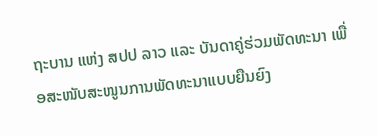ຖະບານ ແຫ່ງ ສປປ ລາວ ແລະ ບັນດາຄູ່ຮ່ວມພັດທະນາ ເພື່ອສະໜັບສະໜູນການພັດທະນາແບບຍືນຍົງ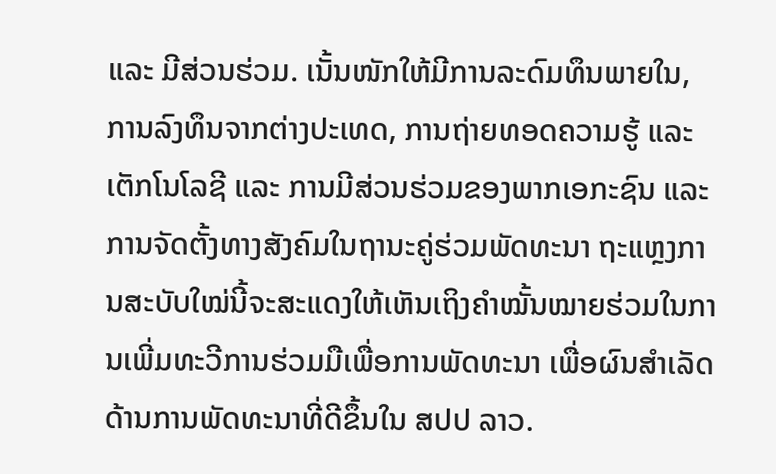ແລະ ມີສ່ວນຮ່ວມ. ເນັ້ນໜັກໃຫ້ມີການລະດົມທຶນພາຍໃນ, ການລົງທຶນຈາກຕ່າງປະເທດ, ການຖ່າຍທອດຄວາມຮູ້ ແລະ ເຕັກໂນໂລຊີ ແລະ ການມີສ່ວນຮ່ວມຂອງພາກເອກະຊົນ ແລະ ການຈັດຕັ້ງທາງສັງຄົມໃນຖານະຄູ່ຮ່ວມພັດທະນາ ຖະແຫຼງການສະບັບໃໝ່ນີ້ຈະສະແດງໃຫ້ເຫັນເຖິງຄໍາໝັ້ນໝາຍຮ່ວມໃນການເພີ່ມທະວີການຮ່ວມມືເພື່ອການພັດທະນາ ເພື່ອຜົນສໍາເລັດດ້ານການພັດທະນາທີ່ດີຂຶ້ນໃນ ສປປ ລາວ.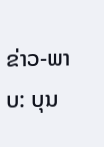ຂ່າວ-ພາບ: ບຸນ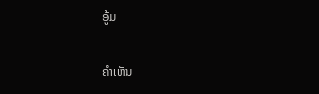ອູ້ມ

ຄໍາເຫັນ